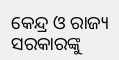କେନ୍ଦ୍ର ଓ ରାଜ୍ୟ ସରକାରଙ୍କୁ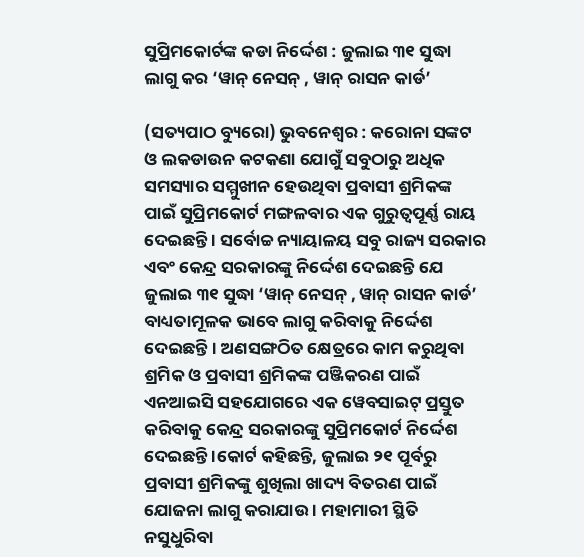ସୁପ୍ରିମକୋର୍ଟଙ୍କ କଡା ନିର୍ଦ୍ଦେଶ : ଜୁଲାଇ ୩୧ ସୁଦ୍ଧା ଲାଗୁ କର ‘ୱାନ୍ ନେସନ୍ , ୱାନ୍ ରାସନ କାର୍ଡ’

(ସତ୍ୟପାଠ ବ୍ୟୁରୋ) ଭୁବନେଶ୍ୱର : କରୋନା ସଙ୍କଟ ଓ ଲକଡାଉନ କଟକଣା ଯୋଗୁଁ ସବୁଠାରୁ ଅଧିକ ସମସ୍ୟାର ସମ୍ମୁଖୀନ ହେଉଥିବା ପ୍ରବାସୀ ଶ୍ରମିକଙ୍କ ପାଇଁ ସୁପ୍ରିମକୋର୍ଟ ମଙ୍ଗଳବାର ଏକ ଗୁରୁତ୍ବପୂର୍ଣ୍ଣ ରାୟ ଦେଇଛନ୍ତି । ସର୍ବୋଚ୍ଚ ନ୍ୟାୟାଳୟ ସବୁ ରାଜ୍ୟ ସରକାର ଏବଂ କେନ୍ଦ୍ର ସରକାରଙ୍କୁ ନିର୍ଦ୍ଦେଶ ଦେଇଛନ୍ତି ଯେ ଜୁଲାଇ ୩୧ ସୁଦ୍ଧା ‘ୱାନ୍ ନେସନ୍ , ୱାନ୍ ରାସନ କାର୍ଡ’ ବାଧ୍ୟତାମୂଳକ ଭାବେ ଲାଗୁ କରିବାକୁ ନିର୍ଦ୍ଦେଶ ଦେଇଛନ୍ତି। ଅଣସଙ୍ଗଠିତ କ୍ଷେତ୍ରରେ କାମ କରୁଥିବା ଶ୍ରମିକ ଓ ପ୍ରବାସୀ ଶ୍ରମିକଙ୍କ ପଞ୍ଜିକରଣ ପାଇଁ ଏନଆଇସି ସହଯୋଗରେ ଏକ ୱେବସାଇଟ୍ ପ୍ରସ୍ତୁତ କରିବାକୁ କେନ୍ଦ୍ର ସରକାରଙ୍କୁ ସୁପ୍ରିମକୋର୍ଟ ନିର୍ଦ୍ଦେଶ ଦେଇଛନ୍ତି ।କୋର୍ଟ କହିଛନ୍ତି, ଜୁଲାଇ ୨୧ ପୂର୍ବରୁ ପ୍ରବାସୀ ଶ୍ରମିକଙ୍କୁ ଶୁଖିଲା ଖାଦ୍ୟ ବିତରଣ ପାଇଁ ଯୋଜନା ଲାଗୁ କରାଯାଉ । ମହାମାରୀ ସ୍ଥିତି ନସୁଧୁରିବା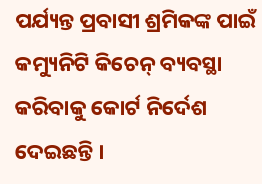ପର୍ଯ୍ୟନ୍ତ ପ୍ରବାସୀ ଶ୍ରମିକଙ୍କ ପାଇଁ କମ୍ୟୁନିଟି କିଚେନ୍ ବ୍ୟବସ୍ଥା କରିବାକୁ କୋର୍ଟ ନିର୍ଦେଶ ଦେଇଛନ୍ତି ।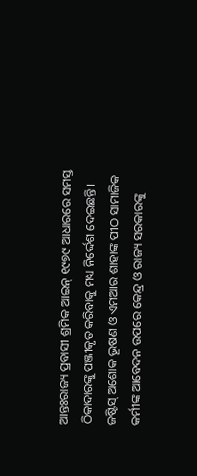ଆନ୍ତଃରାଜ୍ୟ ପ୍ରବାସୀ ଶ୍ରମିକ ଆଇନ୍ ୧୯୭୯ ଆଧାରରେ ସମସ୍ତ ଠିକାଦାରଙ୍କୁ ପଞ୍ଜୀକୃତ କରିବାକୁ ମଧ୍ୟ ନିର୍ଦ୍ଦେଶ ଦେଇଛନ୍ତି। ଜଷ୍ଟିସ୍ ଅଶୋକ ଭୂଷଣ ଓ ଏମଆର ଶାହାଙ୍କ ପୀଠ ସାମାଜିକ କର୍ମୀଙ୍କ ଆବେଦନ ଉପରେ କେନ୍ଦ୍ର ଓ ରାଜ୍ୟ ସରକାରଙ୍କୁ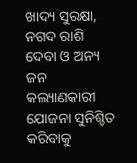ଖାଦ୍ୟ ସୁରକ୍ଷା, ନଗଦ ରାଶି ଦେବା ଓ ଅନ୍ୟ ଜନ କଲ୍ୟାଣକାରୀ ଯୋଜନା ସୁନିଶ୍ଚିତ କରିବାକୁ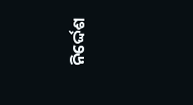ନିର୍ଦ୍ଦେଶ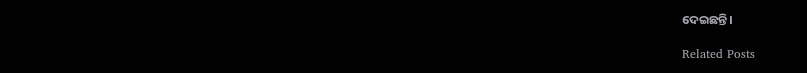ଦେଇଛନ୍ତି।

Related Posts